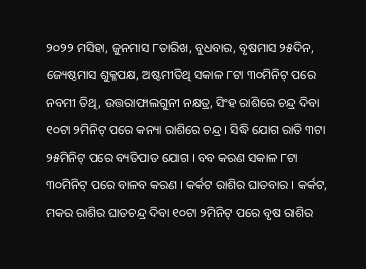୨୦୨୨ ମସିହା, ଜୁନମାସ ୮ତାରିଖ, ବୁଧବାର, ବୃଷମାସ ୨୫ଦିନ, ଜ୍ୟେଷ୍ଠମାସ ଶୁକ୍ଳପକ୍ଷ, ଅଷ୍ଟମୀତିଥି ସକାଳ ୮ଟା ୩୦ମିନିଟ୍ ପରେ ନବମୀ ତିଥି, ଉତ୍ତରାଫାଲଗୁନୀ ନକ୍ଷତ୍ର, ସିଂହ ରାଶିରେ ଚନ୍ଦ୍ର ଦିବା ୧୦ଟା ୨ମିନିଟ୍ ପରେ କନ୍ୟା ରାଶିରେ ଚନ୍ଦ୍ର । ସିଦ୍ଧି ଯୋଗ ରାତି ୩ଟା ୨୫ମିନିଟ୍ ପରେ ବ୍ୟତିପାତ ଯୋଗ । ବବ କରଣ ସକାଳ ୮ଟା ୩୦ମିନିଟ୍ ପରେ ବାଳବ କରଣ । କର୍କଟ ରାଶିର ଘାତବାର । କର୍କଟ, ମକର ରାଶିର ଘାତଚନ୍ଦ୍ର ଦିବା ୧୦ଟା ୨ମିନିଟ୍ ପରେ ବୃଷ ରାଶିର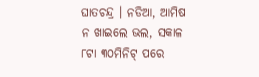ଘାତଚନ୍ଦ୍ର । ନଡିଆ, ଆମିଷ ନ ଖାଇଲେ ଭଲ, ସକାଳ ୮ଟା ୩୦ମିନିଟ୍ ପରେ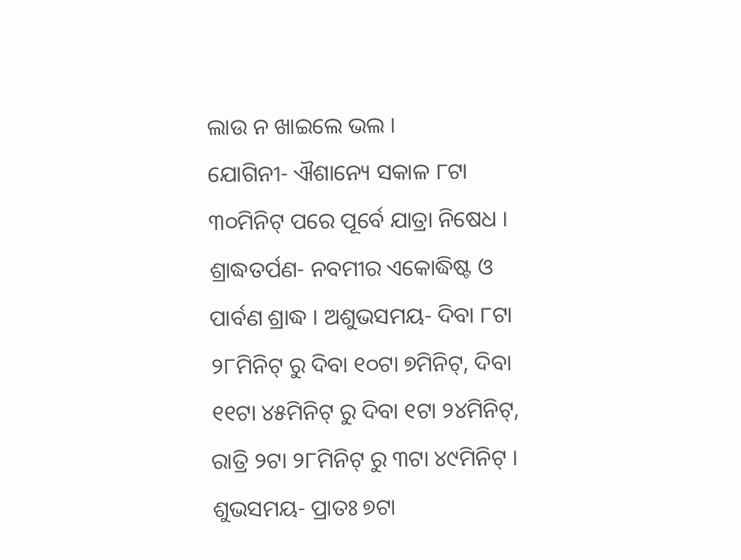ଲାଉ ନ ଖାଇଲେ ଭଲ ।
ଯୋଗିନୀ- ଐଶାନ୍ୟେ ସକାଳ ୮ଟା ୩୦ମିନିଟ୍ ପରେ ପୂର୍ବେ ଯାତ୍ରା ନିଷେଧ । ଶ୍ରାଦ୍ଧତର୍ପଣ- ନବମୀର ଏକୋଦ୍ଧିଷ୍ଟ ଓ ପାର୍ବଣ ଶ୍ରାଦ୍ଧ । ଅଶୁଭସମୟ- ଦିବା ୮ଟା ୨୮ମିନିଟ୍ ରୁ ଦିବା ୧୦ଟା ୭ମିନିଟ୍, ଦିବା ୧୧ଟା ୪୫ମିନିଟ୍ ରୁ ଦିବା ୧ଟା ୨୪ମିନିଟ୍, ରାତ୍ରି ୨ଟା ୨୮ମିନିଟ୍ ରୁ ୩ଟା ୪୯ମିନିଟ୍ । ଶୁଭସମୟ- ପ୍ରାତଃ ୭ଟା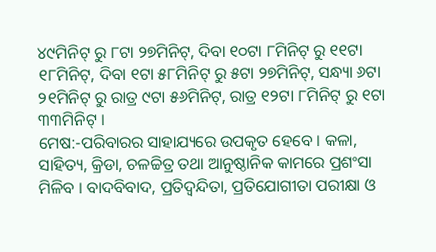୪୯ମିନିଟ୍ ରୁ ୮ଟା ୨୭ମିନିଟ୍, ଦିବା ୧୦ଟା ୮ମିନିଟ୍ ରୁ ୧୧ଟା ୧୮ମିନିଟ୍, ଦିବା ୧ଟା ୫୮ମିନିଟ୍ ରୁ ୫ଟା ୨୭ମିନିଟ୍, ସନ୍ଧ୍ୟା ୬ଟା ୨୧ମିନିଟ୍ ରୁ ରାତ୍ର ୯ଟା ୫୬ମିନିଟ୍, ରାତ୍ର ୧୨ଟା ୮ମିନିଟ୍ ରୁ ୧ଟା ୩୩ମିନିଟ୍ ।
ମେଷ:-ପରିବାରର ସାହାଯ୍ୟରେ ଉପକୃତ ହେବେ । କଳା, ସାହିତ୍ୟ, କ୍ରିଡା, ଚଳଚ୍ଚିତ୍ର ତଥା ଆନୁଷ୍ଠାନିକ କାମରେ ପ୍ରଶଂସା ମିଳିବ । ବାଦବିବାଦ, ପ୍ରତିଦ୍ଵନ୍ଦିତା, ପ୍ରତିଯୋଗୀତା ପରୀକ୍ଷା ଓ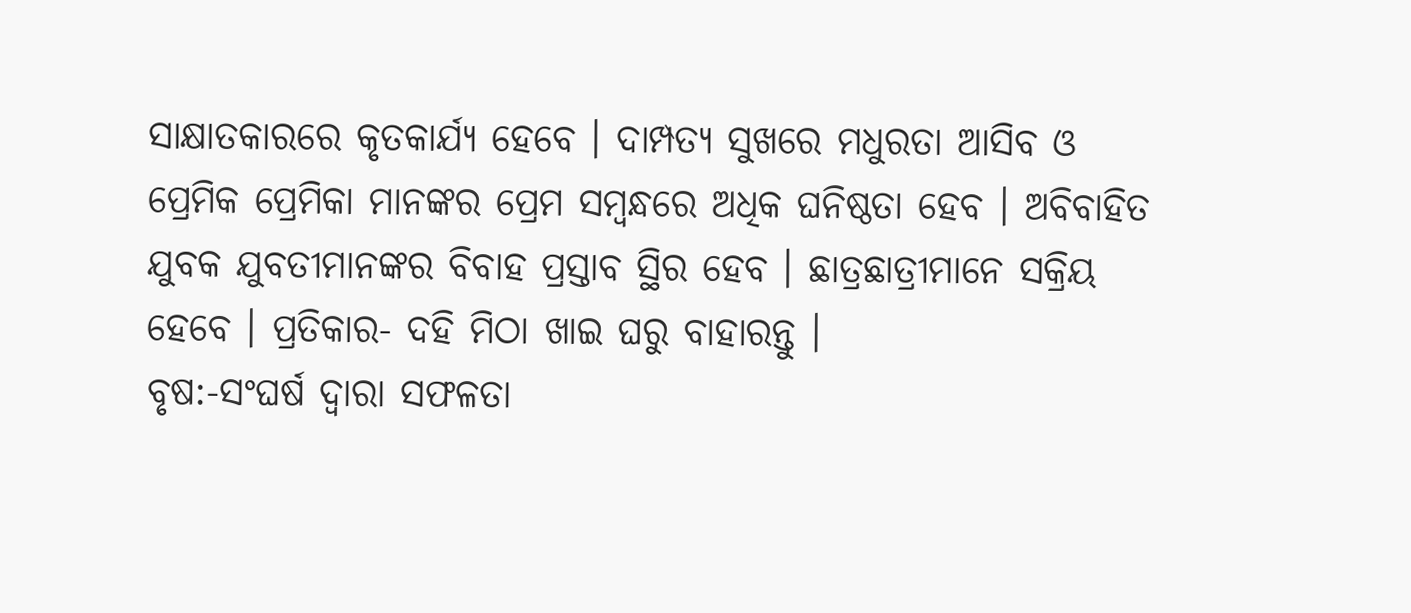ସାକ୍ଷାତକାରରେ କୃତକାର୍ଯ୍ୟ ହେବେ । ଦାମ୍ପତ୍ୟ ସୁଖରେ ମଧୁରତା ଆସିବ ଓ ପ୍ରେମିକ ପ୍ରେମିକା ମାନଙ୍କର ପ୍ରେମ ସମ୍ବନ୍ଧରେ ଅଧିକ ଘନିଷ୍ଠତା ହେବ । ଅବିବାହିତ ଯୁବକ ଯୁବତୀମାନଙ୍କର ବିବାହ ପ୍ରସ୍ତାବ ସ୍ଥିର ହେବ । ଛାତ୍ରଛାତ୍ରୀମାନେ ସକ୍ରିୟ ହେବେ । ପ୍ରତିକାର- ଦହି ମିଠା ଖାଇ ଘରୁ ବାହାରନ୍ତୁ ।
ବୃଷ:-ସଂଘର୍ଷ ଦ୍ୱାରା ସଫଳତା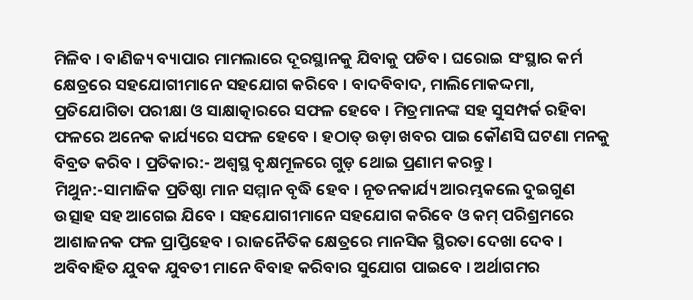ମିଳିବ । ବାଣିଜ୍ୟ ବ୍ୟାପାର ମାମଲାରେ ଦୂରସ୍ଥାନକୁ ଯିବାକୁ ପଡିବ । ଘରୋଇ ସଂସ୍ଥାର କର୍ମ କ୍ଷେତ୍ରରେ ସହଯୋଗୀମାନେ ସହଯୋଗ କରିବେ । ବାଦବିବାଦ, ମାଲିମୋକଦ୍ଦମା, ପ୍ରତିଯୋଗିତା ପରୀକ୍ଷା ଓ ସାକ୍ଷାତ୍କାରରେ ସଫଳ ହେବେ । ମିତ୍ରମାନଙ୍କ ସହ ସୁସମ୍ପର୍କ ରହିବା ଫଳରେ ଅନେକ କାର୍ଯ୍ୟରେ ସଫଳ ହେବେ । ହଠାତ୍ ଉଡ଼ା ଖବର ପାଇ କୌଣସି ଘଟଣା ମନକୁ ବିବ୍ରତ କରିବ । ପ୍ରତିକାର:- ଅଶ୍ୱସ୍ଥ ବୃକ୍ଷମୂଳରେ ଗୁଡ଼ ଥୋଇ ପ୍ରଣାମ କରନ୍ତୁ ।
ମିଥୁନ:-ସାମାଜିକ ପ୍ରତିଷ୍ଠା ମାନ ସମ୍ମାନ ବୃଦ୍ଧି ହେବ । ନୂତନକାର୍ଯ୍ୟ ଆରମ୍ଭକଲେ ଦୁଇଗୁଣ ଉତ୍ସାହ ସହ ଆଗେଇ ଯିବେ । ସହଯୋଗୀମାନେ ସହଯୋଗ କରିବେ ଓ କମ୍ ପରିଶ୍ରମରେ ଆଶାଜନକ ଫଳ ପ୍ରାପ୍ତିହେବ । ରାଜନୈତିକ କ୍ଷେତ୍ରରେ ମାନସିକ ସ୍ଥିରତା ଦେଖା ଦେବ । ଅବିବାହିତ ଯୁବକ ଯୁବତୀ ମାନେ ବିବାହ କରିବାର ସୁଯୋଗ ପାଇବେ । ଅର୍ଥାଗମର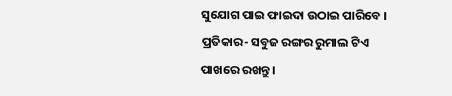ସୁଯୋଗ ପାଇ ଫାଇଦା ଉଠାଇ ପାରିବେ । ପ୍ରତିକାର- ସବୁଜ ରଙ୍ଗର ରୁମାଲ ଟିଏ ପାଖରେ ରଖନ୍ତୁ ।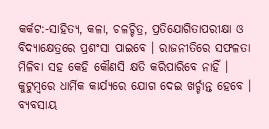କର୍କଟ:-ସାହିତ୍ୟ, କଳା, ଚଳଚ୍ଚିତ୍ର, ପ୍ରତିଯୋଗିତାପରୀକ୍ଷା ଓ ବିଦ୍ୟାକ୍ଷେତ୍ରରେ ପ୍ରଶଂସା ପାଇବେ । ରାଜନୀତିରେ ସଫଳତା ମିଳିବା ସହ କେହି କୌଣସି କ୍ଷତି କରିପାରିବେ ନାହିଁ । କୁଟୁମ୍ବରେ ଧାର୍ମିକ କାର୍ଯ୍ୟରେ ଯୋଗ ଦେଇ ଖର୍ଚ୍ଚାନ୍ତ ହେବେ । ବ୍ୟବସାୟ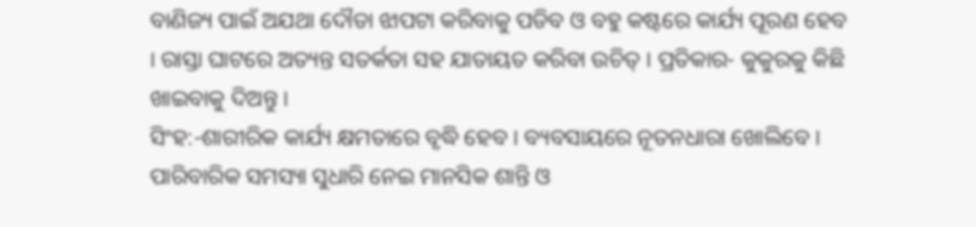ବାଣିଜ୍ୟ ପାଇଁ ଅଯଥା ଦୌଡା ଝାପଟା କରିବାକୁ ପଡିବ ଓ ବହୁ କଷ୍ଟରେ କାର୍ଯ୍ୟ ପୂରଣ ହେବ । ରାସ୍ତା ଘାଟରେ ଅତ୍ୟନ୍ତ ସତର୍କତା ସହ ଯାତାୟତ କରିବା ଉଚିତ୍ । ପ୍ରତିକାର- କୁକୁରକୁ କିଛି ଖାଇବାକୁ ଦିଅନ୍ତୁ ।
ସିଂହ:-ଶାରୀରିକ କାର୍ଯ୍ୟ କ୍ଷମତାରେ ବୃଦ୍ଧି ହେବ । ବ୍ୟବସାୟରେ ନୂତନଧାରା ଖୋଲିବେ । ପାରିବାରିକ ସମସ୍ୟା ସୁଧାରି ନେଇ ମାନସିକ ଶାନ୍ତି ଓ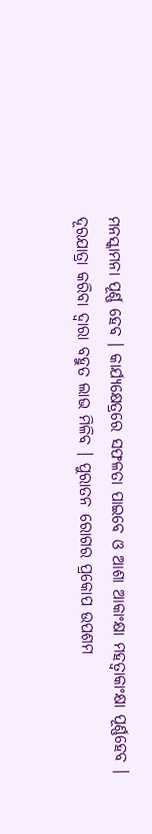ମନସ୍କାମନା ପୂର୍ଣ୍ଣ ହେବ । କାର୍ଯ୍ୟକ୍ଷେତ୍ରରେ ସଫଳତା ପାଇବେ ଓ ଆଶା ଆକାଂକ୍ଷା ମହତ୍ୱାକାଂକ୍ଷା ପୂର୍ଣ୍ଣହେବ । ଦୂରଯାତ୍ରା କରିବା ଦ୍ଵାରା ବହୁତ ଲାଭ ମିଳିବ । ପୁରାତନ ରୋଗର ପ୍ରକୋପ ଉପଶମ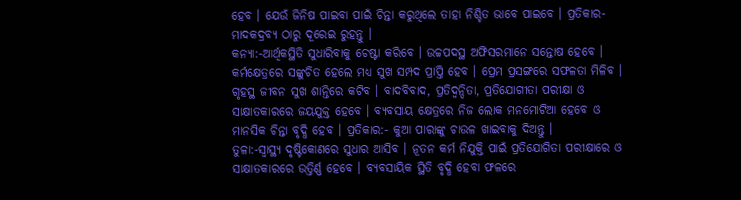ହେବ । ଯେଉଁ ଜିନିଷ ପାଇବା ପାଇଁ ଚିନ୍ତା କରୁଥିଲେ ତାହା ନିଶ୍ଚିତ ଭାବେ ପାଇବେ । ପ୍ରତିକାର-ମାଦକଦ୍ରବ୍ୟ ଠାରୁ ଦୂରେଇ ରୁହନ୍ତୁ ।
କନ୍ୟା:-ଆର୍ଥିକସ୍ଥିତି ସୁଧାରିବାକୁ ଚେଷ୍ଟା କରିବେ । ଉଚ୍ଚପଦସ୍ଥ ଅଫିସରମାନେ ସନ୍ତୋଷ ହେବେ । କର୍ମକ୍ଷେତ୍ରରେ ସଙ୍କୁଚିତ ହେଲେ ମଧ୍ୟ ସୁଖ ସମ୍ପଦ ପ୍ରାପ୍ତି ହେବ । ପ୍ରେମ ପ୍ରସଙ୍ଗରେ ସଫଳତା ମିଳିବ । ଗୃହସ୍ଥ ଜୀବନ ସୁଖ ଶାନ୍ତିରେ କଟିବ । ବାଦବିବାଦ, ପ୍ରତିଦ୍ଵନ୍ଦିତା, ପ୍ରତିଯୋଗୀତା ପରୀକ୍ଷା ଓ ସାକ୍ଷାତକାରରେ ଜୟଯୁକ୍ତ ହେବେ । ବ୍ୟବସାୟ କ୍ଷେତ୍ରରେ ନିଜ ଲୋକ ମନମୋଟିଆ ହେବେ ଓ ମାନସିକ ଚିନ୍ତା ବୃଦ୍ଧି ହେବ । ପ୍ରତିକାର:- କୁଆ ପାରାଙ୍କୁ ଚାଉଳ ଖାଇବାକୁ ଦିଅନ୍ତୁ ।
ତୁଳା:-ସ୍ୱାସ୍ଥ୍ୟ ଦୃଷ୍ଟିକୋଣରେ ସୁଧାର ଆସିବ । ନୂତନ କର୍ମ ନିଯୁକ୍ତି ପାଇଁ ପ୍ରତିଯୋଗିତା ପରୀକ୍ଷାରେ ଓ ସାକ୍ଷାତକାରରେ ଉତ୍ତିର୍ଣ୍ଣ ହେବେ । ବ୍ୟବସାୟିକ ସ୍ଥିତି ବୃଦ୍ଧି ହେବା ଫଳରେ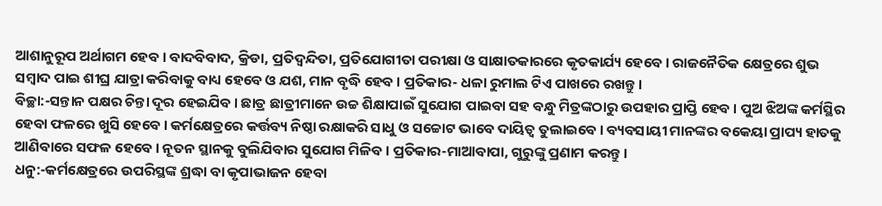ଆଶାନୁରୂପ ଅର୍ଥାଗମ ହେବ । ବାଦବିବାଦ, କ୍ରିଡା, ପ୍ରତିଦ୍ଵନ୍ଦିତା, ପ୍ରତିଯୋଗୀତା ପରୀକ୍ଷା ଓ ସାକ୍ଷାତକାରରେ କୃତକାର୍ଯ୍ୟ ହେବେ । ରାଜନୈତିକ କ୍ଷେତ୍ରରେ ଶୁଭ ସମ୍ବାଦ ପାଇ ଶୀଘ୍ର ଯାତ୍ରା କରିବାକୁ ବାଧ୍ୟ ହେବେ ଓ ଯଶ, ମାନ ବୃଦ୍ଧି ହେବ । ପ୍ରତିକାର- ଧଳା ରୁମାଲ ଟିଏ ପାଖରେ ରଖନ୍ତୁ ।
ବିଚ୍ଛା:-ସନ୍ତାନ ପକ୍ଷର ଚିନ୍ତା ଦୂର ହେଇଯିବ । ଛାତ୍ର ଛାତ୍ରୀମାନେ ଉଚ୍ଚ ଶିକ୍ଷାପାଇଁ ସୁଯୋଗ ପାଇବା ସହ ବନ୍ଧୁ ମିତ୍ରଙ୍କଠାରୁ ଉପହାର ପ୍ରାପ୍ତି ହେବ । ପୁଅ ଝିଅଙ୍କ କର୍ମସ୍ଥିର ହେବା ଫଳରେ ଖୁସି ହେବେ । କର୍ମକ୍ଷେତ୍ରରେ କର୍ତ୍ତବ୍ୟ ନିଷ୍ଠା ରକ୍ଷାକରି ସାଧୁ ଓ ସଚ୍ଚୋଟ ଭାବେ ଦାୟିତ୍ୱ ତୁଲାଇବେ । ବ୍ୟବସାୟୀ ମାନଙ୍କର ବକେୟା ପ୍ରାପ୍ୟ ହାତକୁ ଆଣିବାରେ ସଫଳ ହେବେ । ନୂତନ ସ୍ଥାନକୁ ବୁଲିଯିବାର ସୁଯୋଗ ମିଳିବ । ପ୍ରତିକାର-ମାଆବାପା, ଗୁରୁଙ୍କୁ ପ୍ରଣାମ କରନ୍ତୁ ।
ଧନୁ:-କର୍ମକ୍ଷେତ୍ରରେ ଉପରିସ୍ଥଙ୍କ ଶ୍ରଦ୍ଧା ବା କୃପାଭାଜନ ହେବା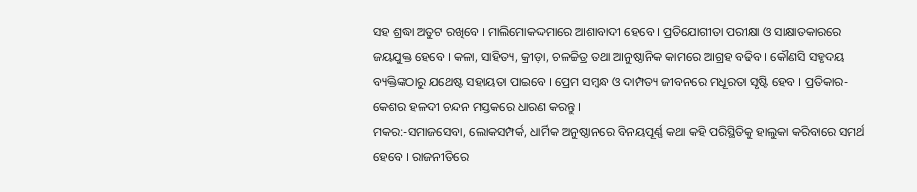ସହ ଶ୍ରଦ୍ଧା ଅତୁଟ ରଖିବେ । ମାଲିମୋକଦ୍ଦମାରେ ଆଶାବାଦୀ ହେବେ । ପ୍ରତିଯୋଗୀତା ପରୀକ୍ଷା ଓ ସାକ୍ଷାତକାରରେ ଜୟଯୁକ୍ତ ହେବେ । କଳା, ସାହିତ୍ୟ, କ୍ରୀଡ଼ା, ଚଳଚ୍ଚିତ୍ର ତଥା ଆନୁଷ୍ଠାନିକ କାମରେ ଆଗ୍ରହ ବଢିବ । କୌଣସି ସହୃଦୟ ବ୍ୟକ୍ତିଙ୍କଠାରୁ ଯଥେଷ୍ଟ ସହାୟତା ପାଇବେ । ପ୍ରେମ ସମ୍ବନ୍ଧ ଓ ଦାମ୍ପତ୍ୟ ଜୀବନରେ ମଧୂରତା ସୃଷ୍ଟି ହେବ । ପ୍ରତିକାର- କେଶର ହଳଦୀ ଚନ୍ଦନ ମସ୍ତକରେ ଧାରଣ କରନ୍ତୁ ।
ମକର:-ସମାଜସେବା, ଲୋକସମ୍ପର୍କ, ଧାର୍ମିକ ଅନୁଷ୍ଠାନରେ ବିନୟପୂର୍ଣ୍ଣ କଥା କହି ପରିସ୍ଥିତିକୁ ହାଲୁକା କରିବାରେ ସମର୍ଥ ହେବେ । ରାଜନୀତିରେ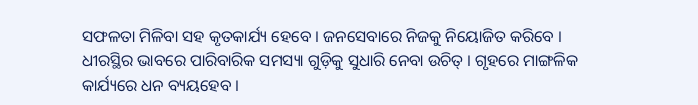ସଫଳତା ମିଳିବା ସହ କୃତକାର୍ଯ୍ୟ ହେବେ । ଜନସେବାରେ ନିଜକୁ ନିୟୋଜିତ କରିବେ । ଧୀରସ୍ଥିର ଭାବରେ ପାରିବାରିକ ସମସ୍ୟା ଗୁଡ଼ିକୁ ସୁଧାରି ନେବା ଉଚିତ୍ । ଗୃହରେ ମାଙ୍ଗଳିକ କାର୍ଯ୍ୟରେ ଧନ ବ୍ୟୟହେବ ।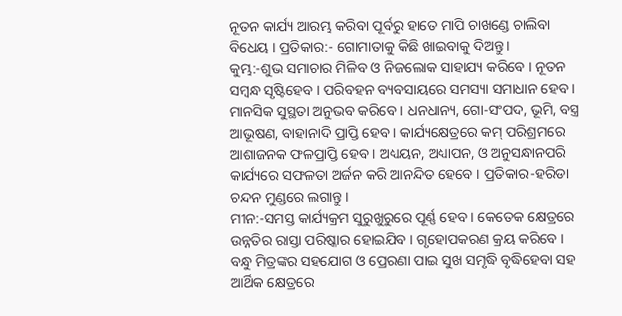ନୂତନ କାର୍ଯ୍ୟ ଆରମ୍ଭ କରିବା ପୂର୍ବରୁ ହାତେ ମାପି ଚାଖଣ୍ଡେ ଚାଲିବା ବିଧେୟ । ପ୍ରତିକାର:- ଗୋମାତାକୁ କିଛି ଖାଇବାକୁ ଦିଅନ୍ତୁ ।
କୁମ୍ଭ:-ଶୁଭ ସମାଚାର ମିଳିବ ଓ ନିଜଲୋକ ସାହାଯ୍ୟ କରିବେ । ନୂତନ ସମ୍ବନ୍ଧ ସୃଷ୍ଟିହେବ । ପରିବହନ ବ୍ୟବସାୟରେ ସମସ୍ୟା ସମାଧାନ ହେବ । ମାନସିକ ସୁସ୍ଥତା ଅନୁଭବ କରିବେ । ଧନଧାନ୍ୟ, ଗୋ-ସଂପଦ, ଭୂମି, ବସ୍ତ୍ର ଆଭୂଷଣ, ବାହାନାଦି ପ୍ରାପ୍ତି ହେବ । କାର୍ଯ୍ୟକ୍ଷେତ୍ରରେ କମ୍ ପରିଶ୍ରମରେ ଆଶାଜନକ ଫଳପ୍ରାପ୍ତି ହେବ । ଅଧ୍ୟୟନ, ଅଧ୍ୟାପନ, ଓ ଅନୁସନ୍ଧାନପରି କାର୍ଯ୍ୟରେ ସଫଳତା ଅର୍ଜନ କରି ଆନନ୍ଦିତ ହେବେ । ପ୍ରତିକାର-ହରିଡା ଚନ୍ଦନ ମୁଣ୍ଡରେ ଲଗାନ୍ତୁ ।
ମୀନ:-ସମସ୍ତ କାର୍ଯ୍ୟକ୍ରମ ସୁରୁଖୁରୁରେ ପୂର୍ଣ୍ଣ ହେବ । କେତେକ କ୍ଷେତ୍ରରେ ଉନ୍ନତିର ରାସ୍ତା ପରିଷ୍କାର ହୋଇଯିବ । ଗୃହୋପକରଣ କ୍ରୟ କରିବେ । ବନ୍ଧୁ ମିତ୍ରଙ୍କର ସହଯୋଗ ଓ ପ୍ରେରଣା ପାଇ ସୁଖ ସମୃଦ୍ଧି ବୃଦ୍ଧିହେବା ସହ ଆର୍ଥିକ କ୍ଷେତ୍ରରେ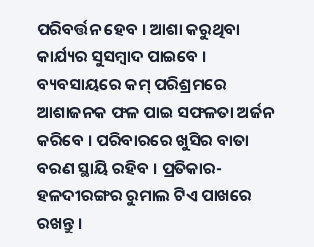ପରିବର୍ତ୍ତନ ହେବ । ଆଶା କରୁଥିବା କାର୍ଯ୍ୟର ସୁସମ୍ବାଦ ପାଇବେ । ବ୍ୟବସାୟରେ କମ୍ ପରିଶ୍ରମରେ ଆଶାଜନକ ଫଳ ପାଇ ସଫଳତା ଅର୍ଜନ କରିବେ । ପରିବାରରେ ଖୁସିର ବାତା ବରଣ ସ୍ଥାୟି ରହିବ । ପ୍ରତିକାର- ହଳଦୀରଙ୍ଗର ରୁମାଲ ଟିଏ ପାଖରେ ରଖନ୍ତୁ ।